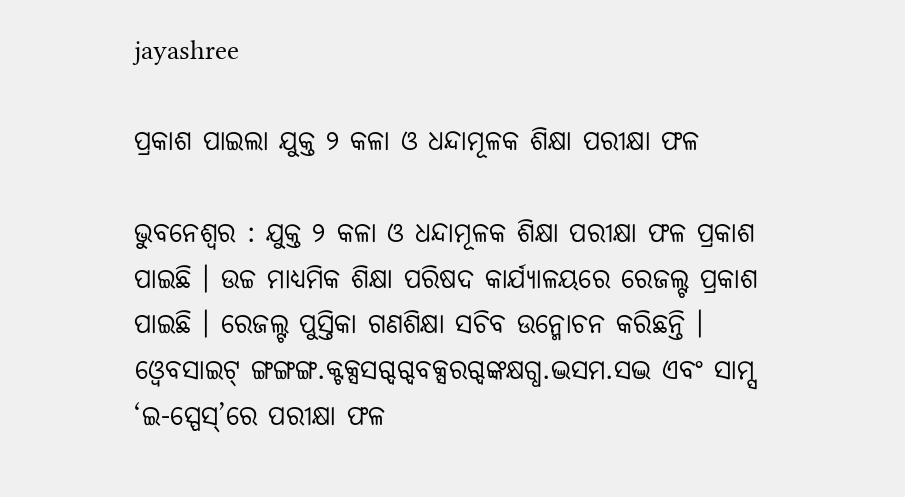jayashree

ପ୍ରକାଶ ପାଇଲା ଯୁକ୍ତ ୨ କଳା ଓ ଧନ୍ଦାମୂଳକ ଶିକ୍ଷା ପରୀକ୍ଷା ଫଳ

ଭୁବନେଶ୍ୱର : ଯୁକ୍ତ ୨ କଳା ଓ ଧନ୍ଦାମୂଳକ ଶିକ୍ଷା ପରୀକ୍ଷା ଫଳ ପ୍ରକାଶ ପାଇଛି । ଉଚ୍ଚ ମାଧ୍ୟମିକ ଶିକ୍ଷା ପରିଷଦ କାର୍ଯ୍ୟାଳୟରେ ରେଜଲ୍ଟ ପ୍ରକାଶ ପାଇଛି । ରେଜଲ୍ଟ ପୁସ୍ତିକା ଗଣଶିକ୍ଷା ସଚିବ ଉନ୍ମୋଚନ କରିଛନ୍ତି । ଓ୍ବେବସାଇଟ୍ ଙ୍ଗଙ୍ଗଙ୍ଗ.କ୍ଟକ୍ସସଗ୍ଦଗ୍ଦବକ୍ସରଗ୍ଦଙ୍କକ୍ଷଗ୍ଧ.ଦ୍ଭସମ.ସଦ୍ଭ ଏବଂ ସାମ୍ସ ‘ଇ-ସ୍ପେସ୍‌‌’ରେ ପରୀକ୍ଷା ଫଳ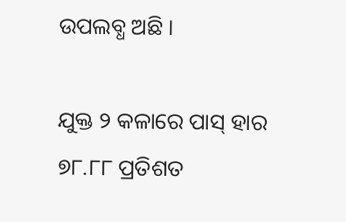ଉପଲବ୍ଧ ଅଛି ।

ଯୁକ୍ତ ୨ କଳାରେ ପାସ୍ ହାର ୭୮.୮୮ ପ୍ରତିଶତ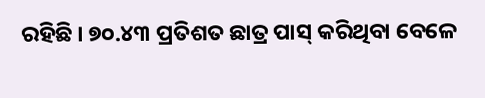ରହିଛି । ୭୦.୪୩ ପ୍ରତିଶତ ଛାତ୍ର ପାସ୍ କରିଥିବା ବେଳେ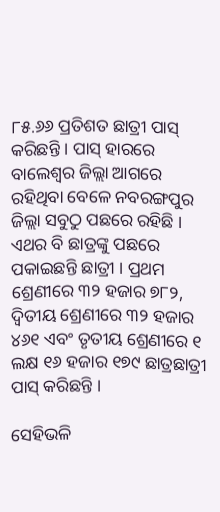୮୫.୬୬ ପ୍ରତିଶତ ଛାତ୍ରୀ ପାସ୍ କରିଛନ୍ତି । ପାସ୍ ହାରରେ ବାଲେଶ୍ୱର ଜିଲ୍ଲା ଆଗରେ ରହିଥିବା ବେଳେ ନବରଙ୍ଗପୁର ଜିଲ୍ଲା ସବୁଠୁ ପଛରେ ରହିଛି । ଏଥର ବି ଛାତ୍ରଙ୍କୁ ପଛରେ ପକାଇଛନ୍ତି ଛାତ୍ରୀ । ପ୍ରଥମ ଶ୍ରେଣୀରେ ୩୨ ହଜାର ୭୮୨, ଦ୍ୱିତୀୟ ଶ୍ରେଣୀରେ ୩୨ ହଜାର ୪୬୧ ଏବଂ ତୃତୀୟ ଶ୍ରେଣୀରେ ୧ ଲକ୍ଷ ୧୬ ହଜାର ୧୭୯ ଛାତ୍ରଛାତ୍ରୀ ପାସ୍ କରିଛନ୍ତି ।

ସେହିଭଳି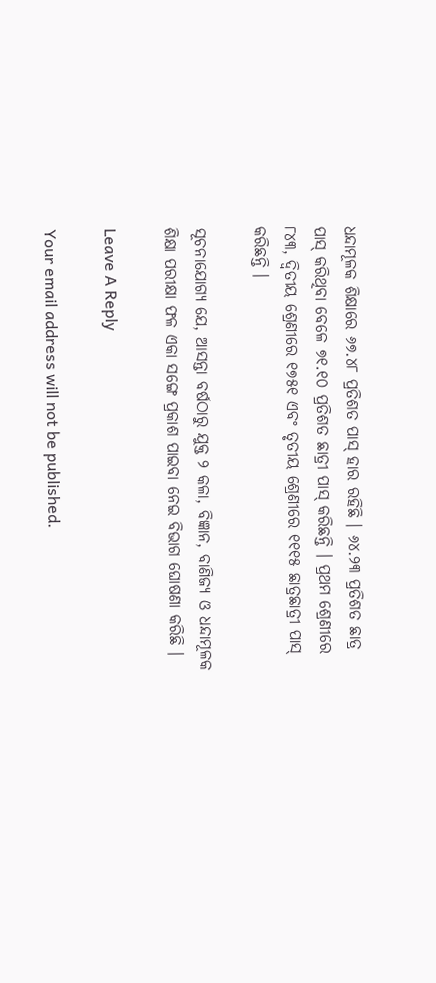ଧନ୍ଦାମୂଳକ ଶିକ୍ଷାରେ ୬୭.୪୮ ପ୍ରତିଶତ ପାସ୍ ହାର ରହିଛି । ୬୪.୨୩ ପ୍ରତିଶତ ଛାତ୍ର ପାସ୍ କରିଥିବା ବେଳେ ୭୧.୧୦ ପ୍ରତିଶତ ଛାତ୍ରୀ ପାସ୍ କରିଛନ୍ତି । ପ୍ରଥମ ଶ୍ରେଣୀରେ ୮୪୩, ଦ୍ୱିତୀୟ ଶ୍ରେଣୀରେ ୧୭୫୧ ଏବଂ ତୃତୀୟ ଶ୍ରେଣୀରେ ୧୧୧୫ ଛାତ୍ରଛାତ୍ରୀ ପାସ୍ କରିଛନ୍ତି ।

ସୂଚନାଯୋଗ୍ୟ ଯେ, ଆସନ୍ତା ବର୍ଷଠାରୁ ଯୁକ୍ତ ୨ କଳା, ବିଜ୍ଞାନ, ବାଣିଜ୍ୟ ଓ ଧନ୍ଦାମୂଳକ ଶିକ୍ଷା ପରୀକ୍ଷା ଫଳ ଏକା ସଙ୍ଗେ ପ୍ରକାଶ ପାଇବା ନେଇ ବିଭାଗ ଘୋଷଣା କରିଛି ।

Leave A Reply

Your email address will not be published.